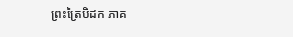ព្រះត្រៃបិដក ភាគ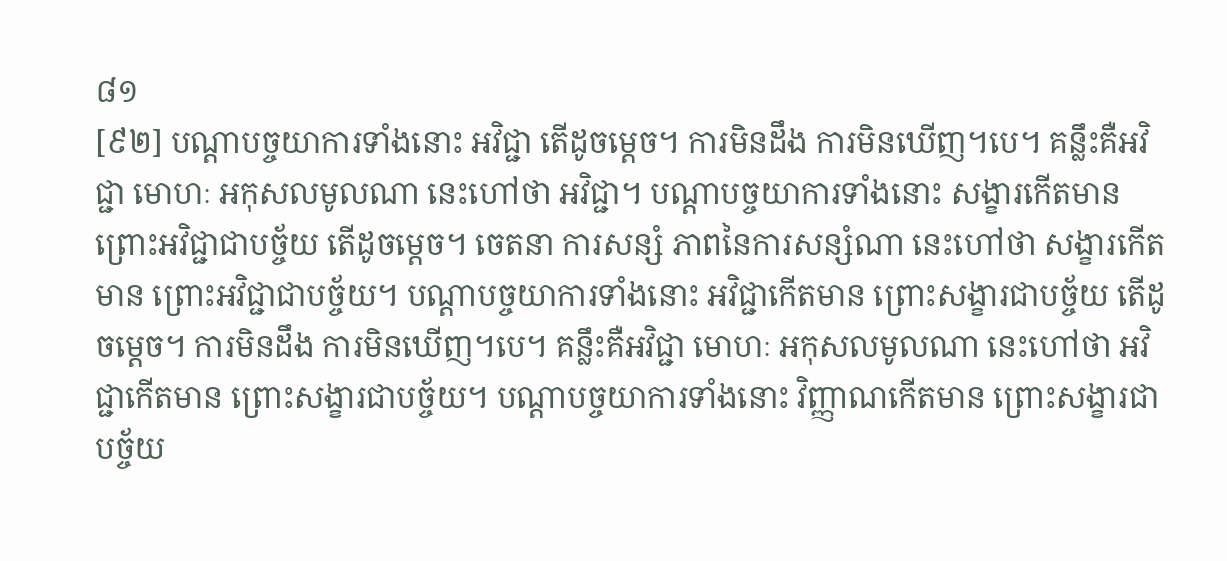៨១
[៩២] បណ្តាបច្ចយាការទាំងនោះ អវិជ្ជា តើដូចម្តេច។ ការមិនដឹង ការមិនឃើញ។បេ។ គន្លឹះគឺអវិជ្ជា មោហៈ អកុសលមូលណា នេះហៅថា អវិជ្ជា។ បណ្តាបច្ចយាការទាំងនោះ សង្ខារកើតមាន ព្រោះអវិជ្ជាជាបច្ច័យ តើដូចម្តេច។ ចេតនា ការសន្សំ ភាពនៃការសន្សំណា នេះហៅថា សង្ខារកើតមាន ព្រោះអវិជ្ជាជាបច្ច័យ។ បណ្តាបច្ចយាការទាំងនោះ អវិជ្ជាកើតមាន ព្រោះសង្ខារជាបច្ច័យ តើដូចម្តេច។ ការមិនដឹង ការមិនឃើញ។បេ។ គន្លឹះគឺអវិជ្ជា មោហៈ អកុសលមូលណា នេះហៅថា អវិជ្ជាកើតមាន ព្រោះសង្ខារជាបច្ច័យ។ បណ្តាបច្ចយាការទាំងនោះ វិញ្ញាណកើតមាន ព្រោះសង្ខារជាបច្ច័យ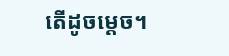តើដូចម្តេច។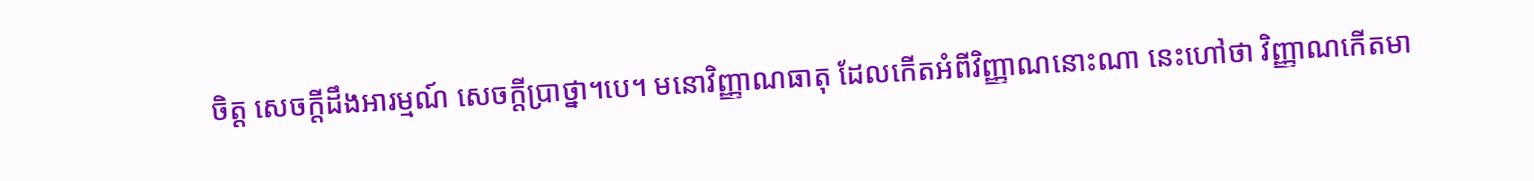ចិត្ត សេចក្តីដឹងអារម្មណ៍ សេចក្តីប្រាថ្នា។បេ។ មនោវិញ្ញាណធាតុ ដែលកើតអំពីវិញ្ញាណនោះណា នេះហៅថា វិញ្ញាណកើតមា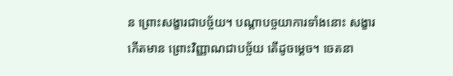ន ព្រោះសង្ខារជាបច្ច័យ។ បណ្តាបច្ចយាការទាំងនោះ សង្ខារកើតមាន ព្រោះវិញ្ញាណជាបច្ច័យ តើដូចម្តេច។ ចេតនា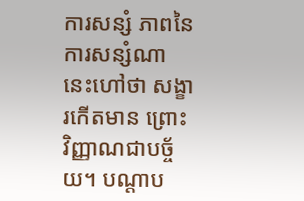ការសន្សំ ភាពនៃការសន្សំណា នេះហៅថា សង្ខារកើតមាន ព្រោះវិញ្ញាណជាបច្ច័យ។ បណ្តាប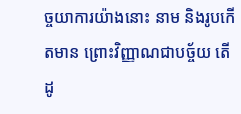ច្ចយាការយ៉ាងនោះ នាម និងរូបកើតមាន ព្រោះវិញ្ញាណជាបច្ច័យ តើដូ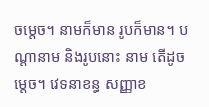ចម្តេច។ នាមក៏មាន រូបក៏មាន។ បណ្តានាម និងរូបនោះ នាម តើដូចម្តេច។ វេទនាខន្ធ សញ្ញាខ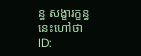ន្ធ សង្ខារក្ខន្ធ នេះហៅថា
ID: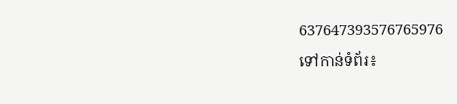637647393576765976
ទៅកាន់ទំព័រ៖